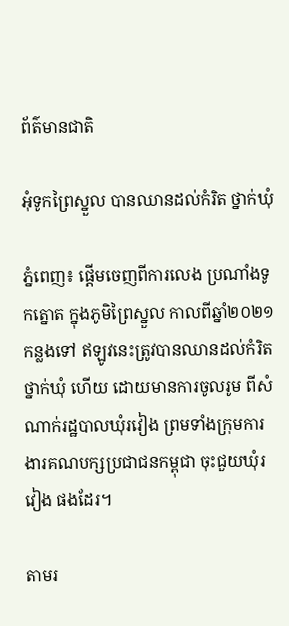ព័ត៌មានជាតិ

អុំទូកព្រៃស្នួល បានឈានដល់កំរិត ថ្នាក់ឃុំ

ភ្នំពេញ៖ ផ្ដើមចេញពីការលេង ប្រណាំងទូកត្នោត ក្នុងភូមិព្រៃស្នួល កាលពីឆ្នាំ២០២១ កន្លងទៅ ឥឡូវនេះត្រូវបានឈានដល់កំរិត ថ្នាក់ឃុំ ហើយ ដោយមានការចូលរូម ពីសំណាក់រដ្ឋបាលឃុំរវៀង ព្រមទាំងក្រុមការងារគណបក្សប្រជាជនកម្ពុជា ចុះជួយឃុំរវៀង ផងដែរ។

តាមរ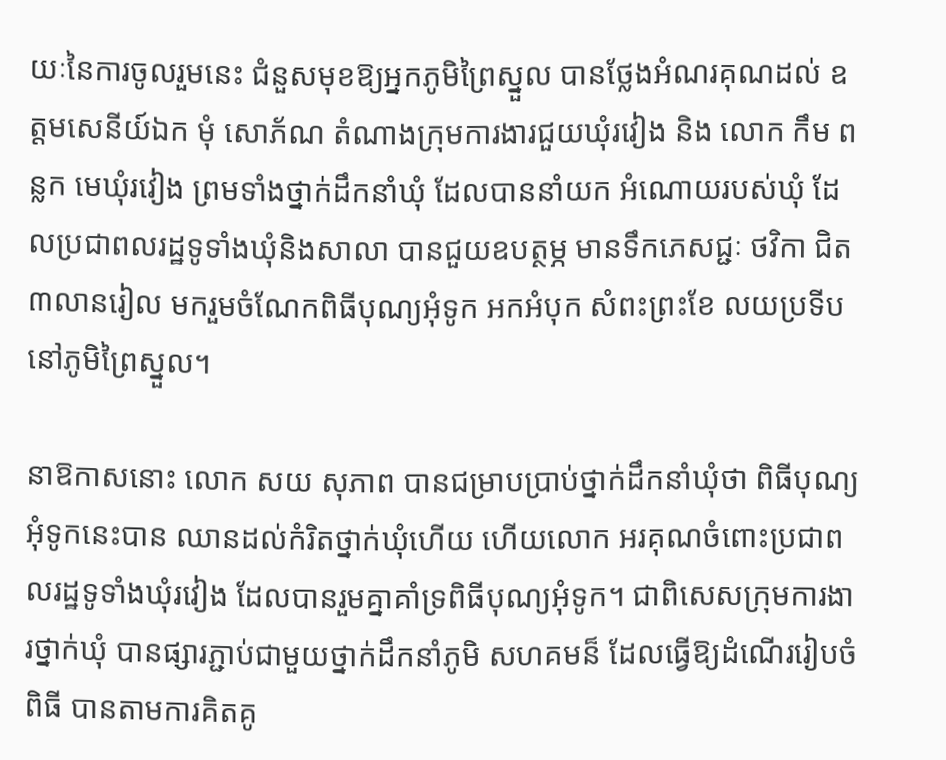យៈនៃការចូលរួមនេះ ជំនួសមុខឱ្យអ្នកភូមិព្រៃស្នួល បានថ្លែងអំណរគុណដល់ ឧត្តមសេនីយ៍ឯក មុំ សោភ័ណ តំណាងក្រុមការងារជួយឃុំរវៀង និង លោក កឹម ពន្លក មេឃុំរវៀង ព្រមទាំងថ្នាក់ដឹកនាំឃុំ ដែលបាននាំយក អំណោយរបស់ឃុំ ដែលប្រជាពលរដ្ឋទូទាំងឃុំនិងសាលា បានជួយឧបត្ថម្ភ មានទឹកភេសជ្ជៈ ថវិកា ជិត៣លានរៀល មករួមចំណែកពិធីបុណ្យអុំទូក អកអំបុក សំពះព្រះខែ លយប្រទីប នៅភូមិព្រៃស្នួល។

នាឱកាសនោះ លោក សយ សុភាព បានជម្រាបប្រាប់ថ្នាក់ដឹកនាំឃុំថា ពិធីបុណ្យអុំទូកនេះបាន ឈានដល់កំរិតថ្នាក់ឃុំហើយ ហើយលោក អរគុណចំពោះប្រជាពលរដ្ឋទូទាំងឃុំរវៀង ដែលបានរួមគ្នាគាំទ្រពិធីបុណ្យអុំទូក។ ជាពិសេសក្រុមការងារថ្នាក់ឃុំ បានផ្សារភ្ជាប់ជាមួយថ្នាក់ដឹកនាំភូមិ សហគមន៏ ដែលធ្វើឱ្យដំណើររៀបចំពិធី បានតាមការគិតគូ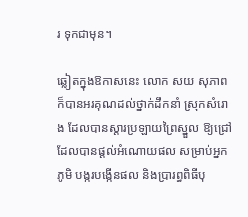រ ទុកជាមុន។

ឆ្លៀតក្នុងឱកាសនេះ លោក សយ សុភាព ក៏បានអរគុណដល់ថ្នាក់ដឹកនាំ ស្រុកសំរោង ដែលបានស្តារប្រឡាយព្រៃស្នួល ឱ្យជ្រៅដែលបានផ្តល់អំណោយផល សម្រាប់អ្នកភូមិ បង្ករបង្កើនផល និងប្រារព្ធពិធីបុ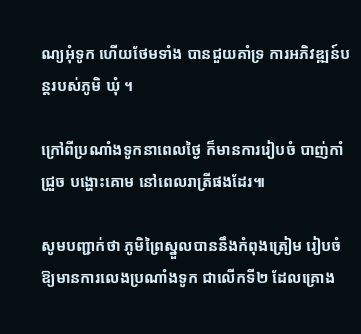ណ្យអុំទូក ហើយថែមទាំង បានជួយគាំទ្រ ការអភិវឌ្ឍន៍បន្តរបស់ភូមិ ឃុំ ។

ក្រៅពីប្រណាំងទូកនាពេលថ្ងៃ ក៏មានការរៀបចំ បាញ់កាំជ្រួច បង្ហោះគោម នៅពេលរាត្រីផងដែរ៕

សូមបញ្ជាក់ថា ភូមិព្រៃស្នួលបាននឹងកំពុងត្រៀម រៀបចំឱ្យមានការលេងប្រណាំងទូក ជាលើកទី២ ដែលគ្រោង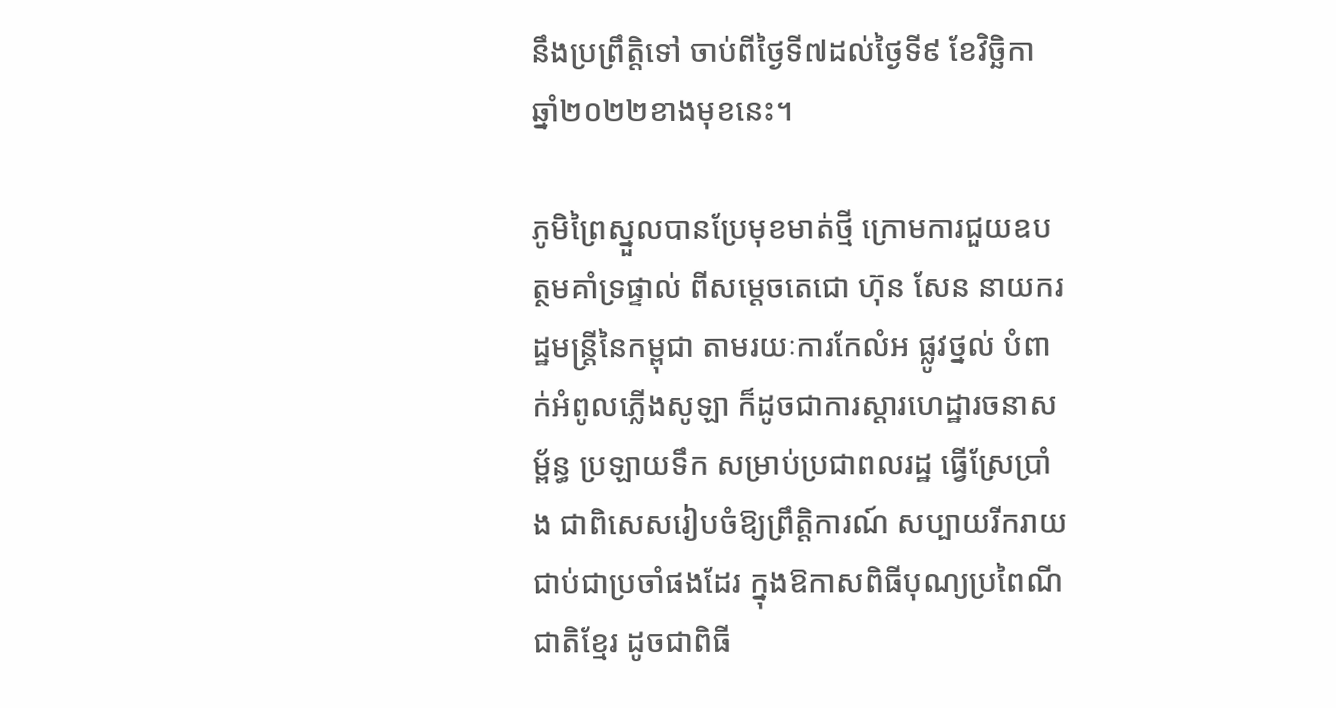នឹងប្រព្រឹត្តិទៅ ចាប់ពីថ្ងៃទី៧ដល់ថ្ងៃទី៩ ខែវិច្ឆិកា ឆ្នាំ២០២២ខាងមុខនេះ។

ភូមិព្រៃស្នួលបានប្រែមុខមាត់ថ្មី ក្រោមការជួយឧបត្ថមគាំទ្រផ្ទាល់ ពីសម្ដេចតេជោ ហ៊ុន សែន នាយករដ្ឋមន្រ្តីនៃកម្ពុជា តាមរយៈការកែលំអ ផ្លូវថ្នល់ បំពាក់អំពូលភ្លើងសូឡា ក៏ដូចជាការស្ដារហេដ្ឋារចនាសម្ព័ន្ធ ប្រឡាយទឹក សម្រាប់ប្រជាពលរដ្ឋ ធ្វើស្រែប្រាំង ជាពិសេសរៀបចំឱ្យព្រឹត្តិការណ៍ សប្បាយរីករាយ ជាប់ជាប្រចាំផងដែរ ក្នុងឱកាសពិធីបុណ្យប្រពៃណីជាតិខ្មែរ ដូចជាពិធី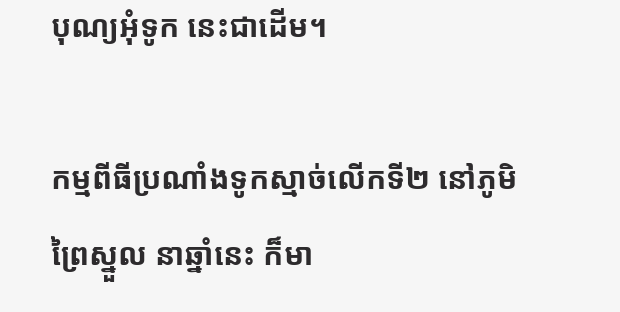បុណ្យអុំទូក នេះជាដើម។

កម្មពីធីប្រណាំងទូកស្មាច់លើកទី២ នៅភូមិព្រៃស្នួល នាឆ្នាំនេះ ក៏មា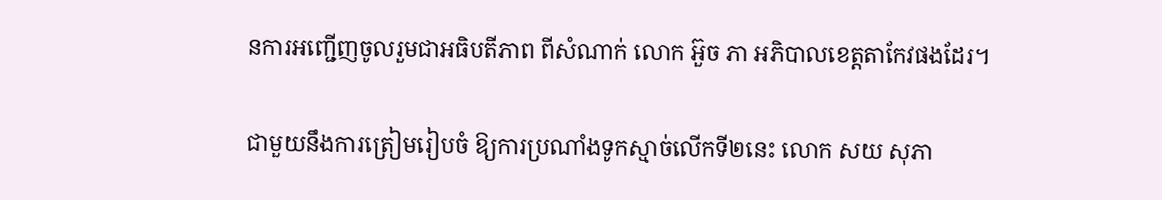នការអញ្ជើញចូលរួមជាអធិបតីភាព ពីសំណាក់ លោក អ៊ួច ភា អភិបាលខេត្តតាកែវផងដែរ។

ជាមួយនឹងការត្រៀមរៀបចំ ឱ្យការប្រណាំងទូកស្មាច់លើកទី២នេះ លោក សយ សុភា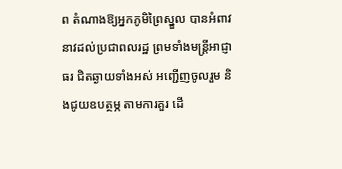ព តំណាងឱ្យអ្នកភូមិព្រៃស្នួល បានអំពាវនាវដល់ប្រជាពលរដ្ឋ ព្រមទាំងមន្រ្តីអាជ្ញាធរ ជិតឆ្ងាយទាំងអស់ អញ្ជើញចូលរួម និងជូយឧបត្ថម្ភ តាមការគួរ ដើ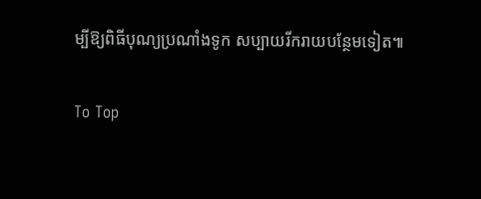ម្បីឱ្យពិធីបុណ្យប្រណាំងទូក សប្បាយរីករាយបន្ថែមទៀត៕

To Top